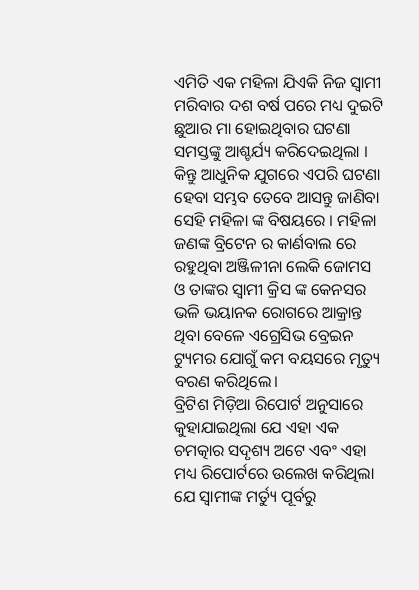ଏମିତି ଏକ ମହିଳା ଯିଏକି ନିଜ ସ୍ୱାମୀ ମରିବାର ଦଶ ବର୍ଷ ପରେ ମଧ୍ୟ ଦୁଇଟି ଛୁଆର ମା ହୋଇଥିବାର ଘଟଣା ସମସ୍ତଙ୍କୁ ଆଶ୍ଚର୍ଯ୍ୟ କରିଦେଇଥିଲା । କିନ୍ତୁ ଆଧୁନିକ ଯୁଗରେ ଏପରି ଘଟଣା ହେବା ସମ୍ଭବ ତେବେ ଆସନ୍ତୁ ଜାଣିବା ସେହି ମହିଳା ଙ୍କ ବିଷୟରେ । ମହିଳା ଜଣଙ୍କ ବ୍ରିଟେନ ର କାର୍ଣବାଲ ରେ ରହୁଥିବା ଅଞ୍ଜିଳୀନା ଲେକି ଜୋମସ ଓ ତାଙ୍କର ସ୍ୱାମୀ କ୍ରିସ ଙ୍କ କେନସର ଭଳି ଭୟାନକ ରୋଗରେ ଆକ୍ରାନ୍ତ ଥିବା ବେଳେ ଏଗ୍ରେସିଭ ବ୍ରେଇନ ଟ୍ୟୁମର ଯୋଗୁଁ କମ ବୟସରେ ମୃତ୍ୟୁ ବରଣ କରିଥିଲେ।
ବ୍ରିଟିଶ ମିଡ଼ିଆ ରିପୋର୍ଟ ଅନୁସାରେ କୁହାଯାଇଥିଲା ଯେ ଏହା ଏକ ଚମତ୍କାର ସଦୃଶ୍ୟ ଅଟେ ଏବଂ ଏହା ମଧ୍ୟ ରିପୋର୍ଟରେ ଉଲେଖ କରିଥିଲା ଯେ ସ୍ୱାମୀଙ୍କ ମର୍ତ୍ୟୁ ପୂର୍ବରୁ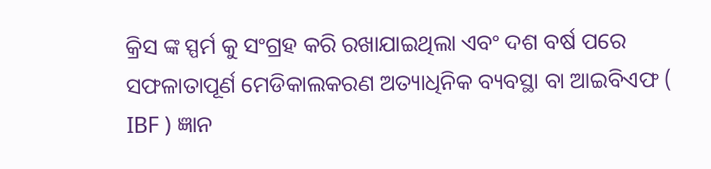କ୍ରିସ ଙ୍କ ସ୍ପର୍ମ କୁ ସଂଗ୍ରହ କରି ରଖାଯାଇଥିଲା ଏବଂ ଦଶ ବର୍ଷ ପରେ ସଫଳାତାପୂର୍ଣ ମେଡିକାଲକରଣ ଅତ୍ୟାଧିନିକ ବ୍ୟବସ୍ଥା ବା ଆଇବିଏଫ ( IBF ) ଜ୍ଞାନ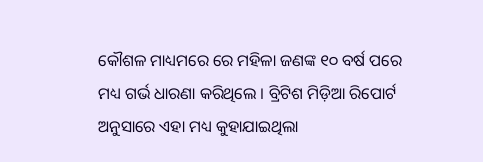କୌଶଳ ମାଧ୍ୟମରେ ରେ ମହିଳା ଜଣଙ୍କ ୧୦ ବର୍ଷ ପରେ ମଧ୍ୟ ଗର୍ଭ ଧାରଣା କରିଥିଲେ । ବ୍ରିଟିଶ ମିଡ଼ିଆ ରିପୋର୍ଟ ଅନୁସାରେ ଏହା ମଧ୍ୟ କୁହାଯାଇଥିଲା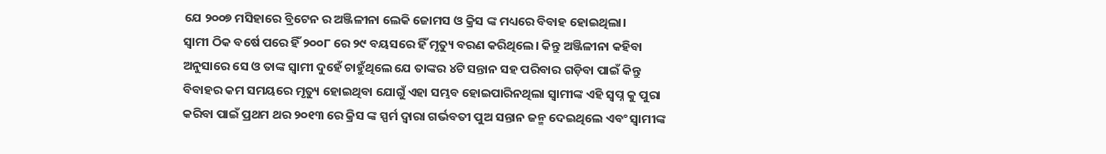ଯେ ୨୦୦୭ ମସିହାରେ ବ୍ରିଟେନ ର ଅଞ୍ଜିଳୀନା ଲେକି ଜୋମସ ଓ କ୍ରିସ ଙ୍କ ମଧ୍ୟରେ ବିବାହ ହୋଇଥିଲା।
ସ୍ୱାମୀ ଠିକ ବର୍ଷେ ପରେ ହିଁ ୨୦୦୮ ରେ ୨୯ ବୟସରେ ହିଁ ମୃତ୍ୟୁ ବରଣ କରିଥିଲେ। କିନ୍ତୁ ଅଞ୍ଜିଳୀନା କହିବା ଅନୁସାରେ ସେ ଓ ତାଙ୍କ ସ୍ୱାମୀ ଦୁହେଁ ଚାହୁଁଥିଲେ ଯେ ତାଙ୍କର ୪ଟି ସନ୍ତାନ ସହ ପରିବାର ଗଡ଼ିବା ପାଇଁ କିନ୍ତୁ ବିବାହର କମ ସମୟରେ ମୃତ୍ୟୁ ହୋଇଥିବା ଯୋଗୁଁ ଏହା ସମ୍ଭବ ହୋଇପାରିନଥିଲା ସ୍ୱାମୀଙ୍କ ଏହି ସ୍ବପ୍ନ କୁ ପୁରା କରିବା ପାଇଁ ପ୍ରଥମ ଥର ୨୦୧୩ ରେ କ୍ରିସ ଙ୍କ ସ୍ପର୍ମ ଦ୍ଵାରା ଗର୍ଭବତୀ ପୁଅ ସନ୍ତାନ ଜନ୍ମ ଦେଇଥିଲେ ଏବଂ ସ୍ୱାମୀଙ୍କ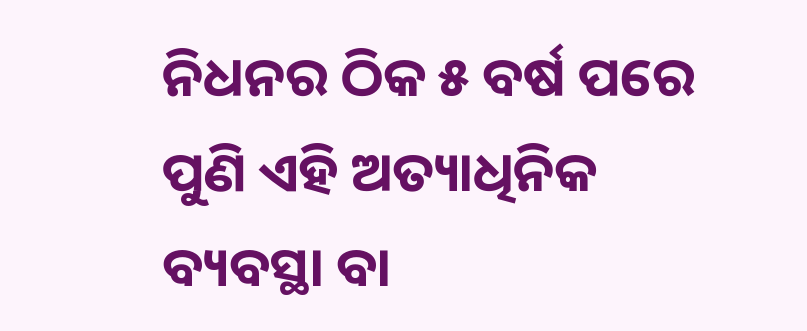ନିଧନର ଠିକ ୫ ବର୍ଷ ପରେ ପୁଣି ଏହି ଅତ୍ୟାଧିନିକ ବ୍ୟବସ୍ଥା ବା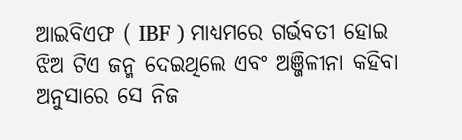ଆଇବିଏଫ ( IBF ) ମାଧ୍ୟମରେ ଗର୍ଭବତୀ ହୋଇ ଝିଅ ଟିଏ ଜନ୍ମ ଦେଇଥିଲେ ଏବଂ ଅଞ୍ଜିଳୀନା କହିବା ଅନୁସାରେ ସେ ନିଜ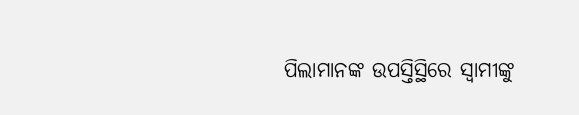ପିଲାମାନଙ୍କ ଉପସ୍ତିସ୍ଥିରେ ସ୍ୱାମୀଙ୍କୁ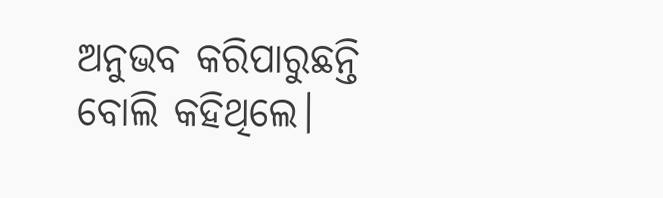ଅନୁଭବ କରିପାରୁଛନ୍ତି ବୋଲି କହିଥିଲେ।